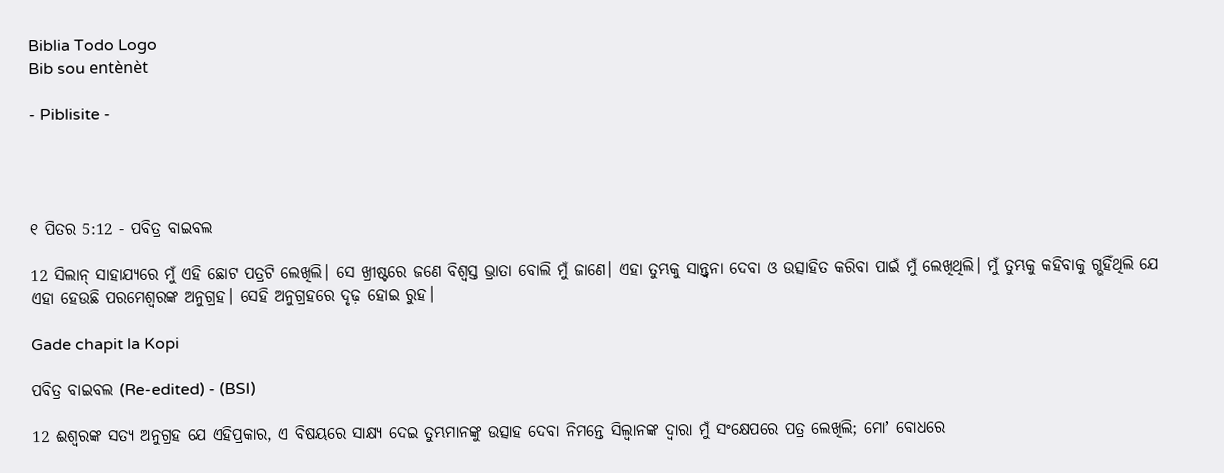Biblia Todo Logo
Bib sou entènèt

- Piblisite -




୧ ପିତର 5:12 - ପବିତ୍ର ବାଇବଲ

12 ସିଲାନ୍ ସାହାଯ୍ୟରେ ମୁଁ ଏହି ଛୋଟ ପତ୍ରଟି ଲେଖିଲି। ସେ ଖ୍ରୀଷ୍ଟରେ ଜଣେ ବିଶ୍ୱସ୍ତ ଭ୍ରାତା ବୋଲି ମୁଁ ଜାଣେ। ଏହା ତୁମ୍ଭକୁ ସାନ୍ତ୍ୱନା ଦେବା ଓ ଉତ୍ସାହିତ କରିବା ପାଇଁ ମୁଁ ଲେଖିଥିଲି। ମୁଁ ତୁମ୍ଭକୁ କହିବାକୁ ଗ୍ଭହିଁଥିଲି ଯେ ଏହା ହେଉଛି ପରମେଶ୍ୱରଙ୍କ ଅନୁଗ୍ରହ। ସେହି ଅନୁଗ୍ରହରେ ଦୃଢ଼ ହୋଇ ରୁହ।

Gade chapit la Kopi

ପବିତ୍ର ବାଇବଲ (Re-edited) - (BSI)

12 ଈଶ୍ଵରଙ୍କ ସତ୍ୟ ଅନୁଗ୍ରହ ଯେ ଏହିପ୍ରକାର, ଏ ବିଷୟରେ ସାକ୍ଷ୍ୟ ଦେଇ ତୁମ୍ଭମାନଙ୍କୁ ଉତ୍ସାହ ଦେବା ନିମନ୍ତେ ସିଲ୍ଵାନଙ୍କ ଦ୍ଵାରା ମୁଁ ସଂକ୍ଷେପରେ ପତ୍ର ଲେଖିଲି; ମୋʼ ବୋଧରେ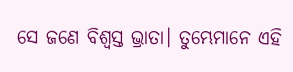ସେ ଜଣେ ବିଶ୍ଵସ୍ତ ଭ୍ରାତା। ତୁମ୍ଭେମାନେ ଏହି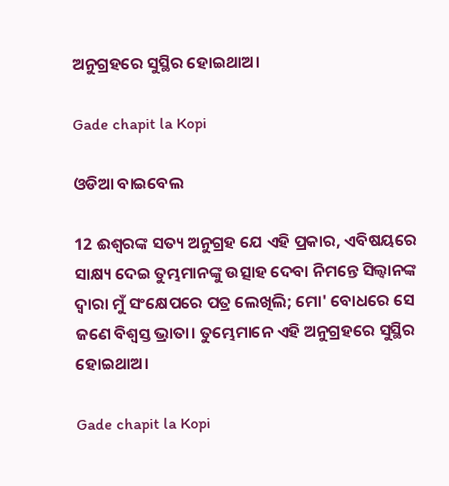ଅନୁଗ୍ରହରେ ସୁସ୍ଥିର ହୋଇଥାଅ।

Gade chapit la Kopi

ଓଡିଆ ବାଇବେଲ

12 ଈଶ୍ୱରଙ୍କ ସତ୍ୟ ଅନୁଗ୍ରହ ଯେ ଏହି ପ୍ରକାର, ଏବିଷୟରେ ସାକ୍ଷ୍ୟ ଦେଇ ତୁମ୍ଭମାନଙ୍କୁ ଉତ୍ସାହ ଦେବା ନିମନ୍ତେ ସିଲ୍ୱାନଙ୍କ ଦ୍ୱାରା ମୁଁ ସଂକ୍ଷେପରେ ପତ୍ର ଲେଖିଲି; ମୋ' ବୋଧରେ ସେ ଜଣେ ବିଶ୍ୱସ୍ତ ଭ୍ରାତା। ତୁମ୍ଭେମାନେ ଏହି ଅନୁଗ୍ରହରେ ସୁସ୍ଥିର ହୋଇଥାଅ।

Gade chapit la Kopi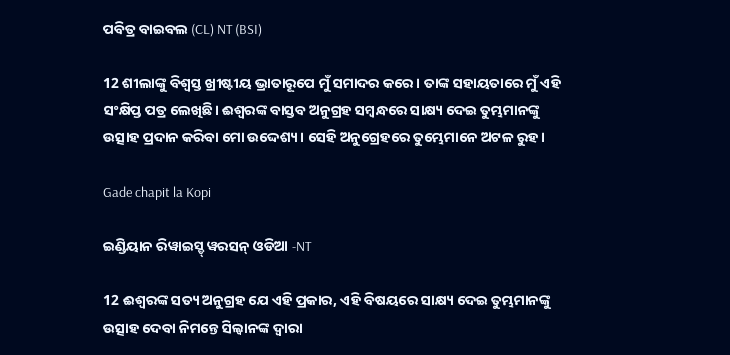ପବିତ୍ର ବାଇବଲ (CL) NT (BSI)

12 ଶୀଲାଙ୍କୁ ବିଶ୍ୱସ୍ତ ଖ୍ରୀଷ୍ଟୀୟ ଭ୍ରାତାରୂପେ ମୁଁ ସମାଦର କରେ। ତାଙ୍କ ସହାୟତାରେ ମୁଁ ଏହି ସଂକ୍ଷିପ୍ତ ପତ୍ର ଲେଖିଛି। ଈଶ୍ୱରଙ୍କ ବାସ୍ତବ ଅନୁଗ୍ରହ ସମ୍ବନ୍ଧରେ ସାକ୍ଷ୍ୟ ଦେଇ ତୁମ୍ଭମାନଙ୍କୁ ଉତ୍ସାହ ପ୍ରଦାନ କରିବା ମୋ ଉଦ୍ଦେଶ୍ୟ। ସେହି ଅନୁଗ୍ରେହରେ ତୁମ୍ଭେମାନେ ଅଟଳ ରୁହ।

Gade chapit la Kopi

ଇଣ୍ଡିୟାନ ରିୱାଇସ୍ଡ୍ ୱରସନ୍ ଓଡିଆ -NT

12 ଈଶ୍ବରଙ୍କ ସତ୍ୟ ଅନୁଗ୍ରହ ଯେ ଏହି ପ୍ରକାର, ଏହି ବିଷୟରେ ସାକ୍ଷ୍ୟ ଦେଇ ତୁମ୍ଭମାନଙ୍କୁ ଉତ୍ସାହ ଦେବା ନିମନ୍ତେ ସିଲ୍ୱାନଙ୍କ ଦ୍ୱାରା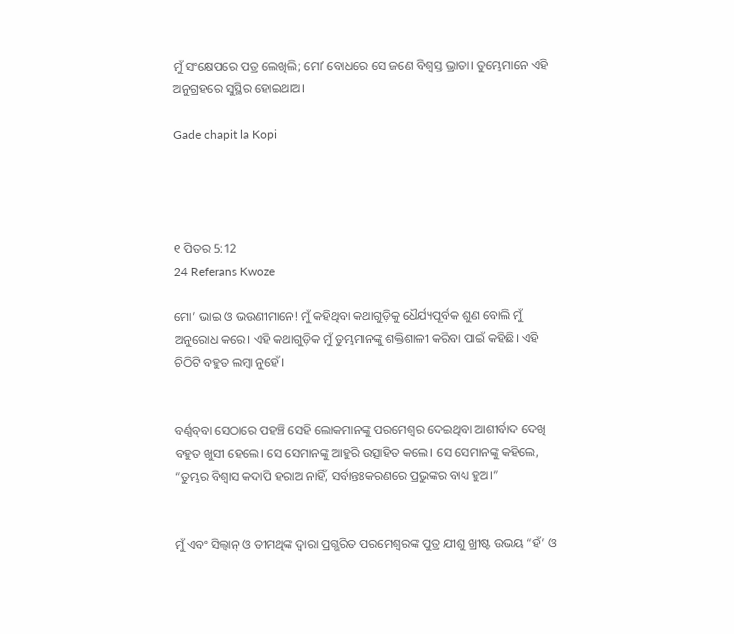ମୁଁ ସଂକ୍ଷେପରେ ପତ୍ର ଲେଖିଲି; ମୋʼ ବୋଧରେ ସେ ଜଣେ ବିଶ୍ୱସ୍ତ ଭ୍ରାତା। ତୁମ୍ଭେମାନେ ଏହି ଅନୁଗ୍ରହରେ ସୁସ୍ଥିର ହୋଇଥାଅ।

Gade chapit la Kopi




୧ ପିତର 5:12
24 Referans Kwoze

ମୋ’ ଭାଇ ଓ ଭଉଣୀମାନେ! ମୁଁ କହିଥିବା କଥାଗୁଡ଼ିକୁ ଧୈର୍ଯ୍ୟପୂର୍ବକ ଶୁଣ ବୋଲି ମୁଁ ଅନୁରୋଧ କରେ। ଏହି କଥାଗୁଡ଼ିକ ମୁଁ ତୁମ୍ଭମାନଙ୍କୁ ଶକ୍ତିଶାଳୀ କରିବା ପାଇଁ କହିଛି। ଏହି ଚିଠିଟି ବହୁତ ଲମ୍ବା ନୁହେଁ।


ବର୍ଣ୍ଣ‌ବ୍‌‌ବା ସେଠାରେ ପହଞ୍ଚି ସେହି ଲୋକମାନଙ୍କୁ ପରମେଶ୍ୱର ଦେଇଥିବା ଆଶୀର୍ବାଦ ଦେଖି ବହୁତ ଖୁସୀ ହେଲେ। ସେ ସେମାନଙ୍କୁ ଆହୁରି ଉତ୍ସାହିତ କଲେ। ସେ ସେମାନଙ୍କୁ କହିଲେ, “ତୁମ୍ଭର ବିଶ୍ୱାସ କଦାପି ହରାଅ ନାହିଁ, ସର୍ବାନ୍ତଃକରଣରେ ପ୍ରଭୁଙ୍କର ବାଧ୍ୟ ହୁଅ।”


ମୁଁ ଏବଂ ସିଲ୍ୱାନ୍ ଓ ତୀମଥିଙ୍କ ଦ୍ୱାରା ପ୍ରଗ୍ଭରିତ ପରମେଶ୍ୱରଙ୍କ ପୁତ୍ର ଯୀଶୁ ଖ୍ରୀଷ୍ଟ ଉଭୟ “ହଁ’ ଓ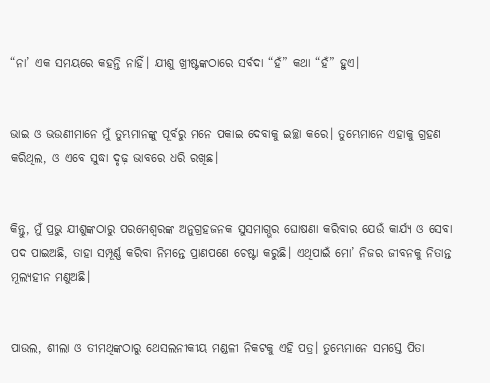“ନା’ ଏକ ସମୟରେ କହନ୍ତି ନାହିଁ। ଯୀଶୁ ଖ୍ରୀଷ୍ଟଙ୍କଠାରେ ସର୍ବଦା “ହଁ” କଥା “ହଁ” ହୁଏ।


ଭାଇ ଓ ଭଉଣୀମାନେ ମୁଁ ତୁମ୍ଭମାନଙ୍କୁ ପୂର୍ବରୁ ମନେ ପକାଇ ଦେବାକୁ ଇଚ୍ଛା କରେ। ତୁମ୍ଭେମାନେ ଏହାକୁ ଗ୍ରହଣ କରିଥିଲ, ଓ ଏବେ ସୁଦ୍ଧା ଦୃଢ଼ ଭାବରେ ଧରି ରଖିଛ।


କିନ୍ତୁ, ମୁଁ ପ୍ରଭୁ ଯୀଶୁଙ୍କଠାରୁ ପରମେଶ୍ୱରଙ୍କ ଅନୁଗ୍ରହଜନକ ସୁସମାଗ୍ଭର ଘୋଷଣା କରିବାର ଯେଉଁ କାର୍ଯ୍ୟ ଓ ସେବା ପଦ ପାଇଅଛି, ତାହା ସମ୍ପୂର୍ଣ୍ଣ କରିବା ନିମନ୍ତେ ପ୍ରାଣପଣେ ଚେଷ୍ଟା କରୁଛି। ଏଥିପାଇଁ ମୋ’ ନିଜର ଜୀବନକୁ ନିତାନ୍ତ ମୂଲ୍ୟହୀନ ମଣୁଅଛି।


ପାଉଲ, ଶୀଲା ଓ ତୀମଥିଙ୍କଠାରୁ ଥେସଲନୀକୀୟ ମଣ୍ଡଳୀ ନିକଟକୁ ଏହି ପତ୍ର। ତୁମ୍ଭେମାନେ ସମସ୍ତେ ପିତା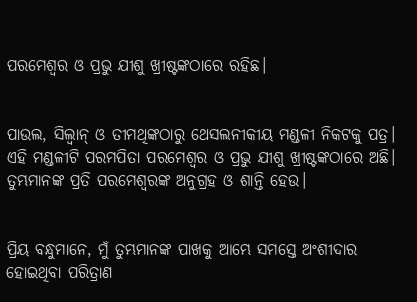ପରମେଶ୍ୱର ଓ ପ୍ରଭୁ ଯୀଶୁ ଖ୍ରୀଷ୍ଟଙ୍କଠାରେ ରହିଛ।


ପାଉଲ, ସିଲ୍ୱାନ୍ ଓ ତୀମଥିଙ୍କଠାରୁ ଥେସଲନୀକୀୟ ମଣ୍ଡଳୀ ନିକଟକୁ ପତ୍ର। ଏହି ମଣ୍ଡଳୀଟି ପରମପିତା ପରମେଶ୍ୱର ଓ ପ୍ରଭୁ ଯୀଶୁ ଖ୍ରୀଷ୍ଟଙ୍କଠାରେ ଅଛି। ତୁମ୍ଭମାନଙ୍କ ପ୍ରତି ପରମେଶ୍ୱରଙ୍କ ଅନୁଗ୍ରହ ଓ ଶାନ୍ତି ହେଉ।


ପ୍ରିୟ ବନ୍ଧୁମାନେ, ମୁଁ ତୁମ୍ଭମାନଙ୍କ ପାଖକୁ ଆମ୍ଭେ ସମସ୍ତେ ଅଂଶୀଦାର ହୋଇଥିବା ପରିତ୍ରାଣ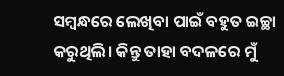ସମ୍ବନ୍ଧରେ ଲେଖିବା ପାଇଁ ବହୁତ ଇଚ୍ଛା କରୁଥିଲି। କିନ୍ତୁ ତାହା ବଦଳରେ ମୁଁ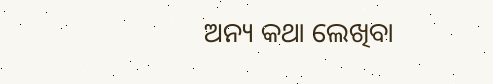ଅନ୍ୟ କଥା ଲେଖିବା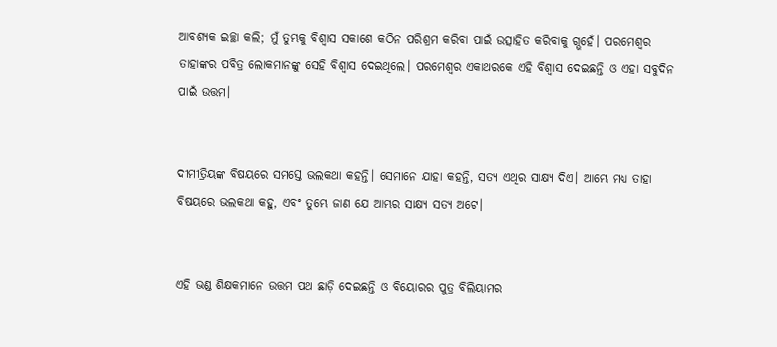ଆବଶ୍ୟକ ଇଚ୍ଛା କଲି; ମୁଁ ତୁମ୍ଭକୁ ବିଶ୍ୱାସ ସକାଶେ କଠିନ ପରିଶ୍ରମ କରିବା ପାଇଁ ଉତ୍ସାହିତ କରିବାକୁ ଗ୍ଭହେଁ। ପରମେଶ୍ୱର ତାହାଙ୍କର ପବିତ୍ର ଲୋକମାନଙ୍କୁ ସେହି ବିଶ୍ୱାସ ଦେଇଥିଲେ। ପରମେଶ୍ୱର ଏକାଥରକେ ଏହି ବିଶ୍ୱାସ ଦେଇଛନ୍ତି ଓ ଏହା ସବୁଦିନ ପାଇଁ ଉତ୍ତମ।


ଦୀମୀତ୍ରିୟଙ୍କ ବିଷୟରେ ସମସ୍ତେ ଭଲକଥା କହନ୍ତି। ସେମାନେ ଯାହା କହନ୍ତି, ସତ୍ୟ ଏଥିର ସାକ୍ଷ୍ୟ ଦିଏ। ଆମ୍ଭେ ମଧ୍ୟ ତାହା ବିଷୟରେ ଭଲକଥା କହୁ, ଏବଂ ତୁମ୍ଭେ ଜାଣ ଯେ ଆମ୍ଭର ସାକ୍ଷ୍ୟ ସତ୍ୟ ଅଟେ।


ଏହି ଭଣ୍ଡ ଶିକ୍ଷକମାନେ ଉତ୍ତମ ପଥ ଛାଡ଼ି ଦେଇଛନ୍ତି ଓ ବିୟୋରର ପୁତ୍ର ବିଲିୟାମର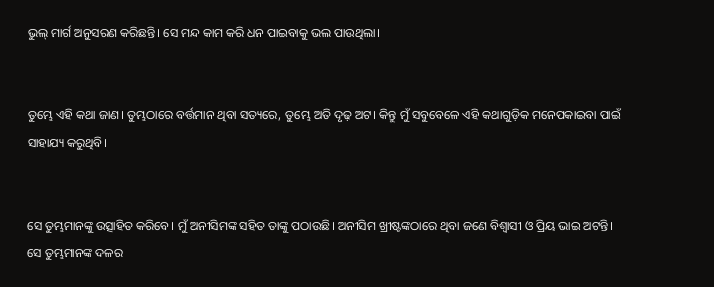ଭୁଲ୍ ମାର୍ଗ ଅନୁସରଣ କରିଛନ୍ତି। ସେ ମନ୍ଦ କାମ କରି ଧନ ପାଇବାକୁ ଭଲ ପାଉଥିଲା।


ତୁମ୍ଭେ ଏହି କଥା ଜାଣ। ତୁମ୍ଭଠାରେ ବର୍ତ୍ତମାନ ଥିବା ସତ୍ୟରେ, ତୁମ୍ଭେ ଅତି ଦୃଢ଼ ଅଟ। କିନ୍ତୁ ମୁଁ ସବୁବେଳେ ଏହି କଥାଗୁଡ଼ିକ ମନେପକାଇବା ପାଇଁ ସାହାଯ୍ୟ କରୁଥିବି।


ସେ ତୁମ୍ଭମାନଙ୍କୁ ଉତ୍ସାହିତ କରିବେ। ମୁଁ ଅନୀସିମଙ୍କ ସହିତ ତାଙ୍କୁ ପଠାଉଛି। ଅନୀସିମ ଖ୍ରୀଷ୍ଟଙ୍କଠାରେ ଥିବା ଜଣେ ବିଶ୍ୱାସୀ ଓ ପ୍ରିୟ ଭାଇ ଅଟନ୍ତି। ସେ ତୁମ୍ଭମାନଙ୍କ ଦଳର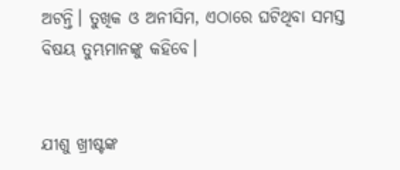ଅଟନ୍ତି। ତୁଖିକ ଓ ଅନୀସିମ, ଏଠାରେ ଘଟିଥିବା ସମସ୍ତ ବିଷୟ ତୁମ୍ଭମାନଙ୍କୁ କହିବେ।


ଯୀଶୁ ଖ୍ରୀଷ୍ଟଙ୍କ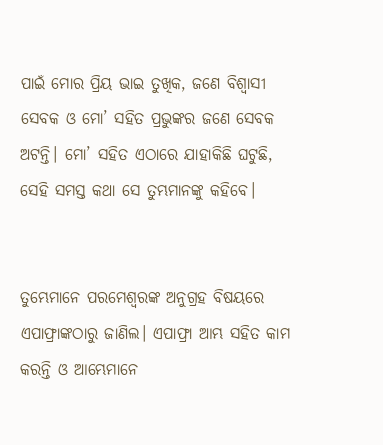ପାଇଁ ମୋର ପ୍ରିୟ ଭାଇ ତୁଖିକ, ଜଣେ ବିଶ୍ୱାସୀ ସେବକ ଓ ମୋ’ ସହିତ ପ୍ରଭୁଙ୍କର ଜଣେ ସେବକ ଅଟନ୍ତି। ମୋ’ ସହିତ ଏଠାରେ ଯାହାକିଛି ଘଟୁଛି, ସେହି ସମସ୍ତ କଥା ସେ ତୁମ୍ଭମାନଙ୍କୁ କହିବେ।


ତୁମ୍ଭେମାନେ ପରମେଶ୍ୱରଙ୍କ ଅନୁଗ୍ରହ ବିଷୟରେ ଏପାଫ୍ରାଙ୍କଠାରୁ ଜାଣିଲ। ଏପାଫ୍ରା ଆମ୍ଭ ସହିତ କାମ କରନ୍ତି ଓ ଆମ୍ଭେମାନେ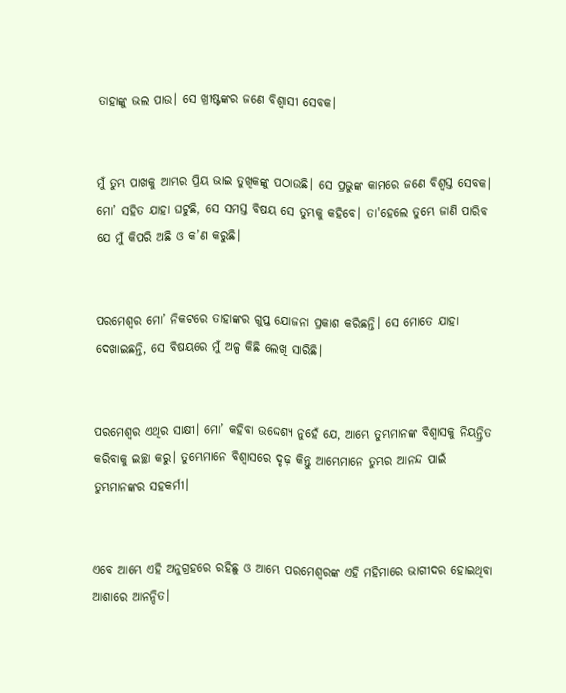ତାହାଙ୍କୁ ଭଲ ପାଉ। ସେ ଖ୍ରୀଷ୍ଟଙ୍କର ଜଣେ ବିଶ୍ୱାସୀ ସେବକ।


ମୁଁ ତୁମ୍ଭ ପାଖକୁ ଆମ୍ଭର ପ୍ରିୟ ଭାଇ ତୁଖିକଙ୍କୁ ପଠାଉଛି। ସେ ପ୍ରଭୁଙ୍କ କାମରେ ଜଣେ ବିଶ୍ୱସ୍ତ ସେବକ। ମୋ’ ସହିତ ଯାହା ଘଟୁଛି, ସେ ସମସ୍ତ ବିଷୟ ସେ ତୁମ୍ଭକୁ କହିବେ। ତା'ହେଲେ ତୁମ୍ଭେ ଜାଣି ପାରିବ ଯେ ମୁଁ କିପରି ଅଛି ଓ କ’ଣ କରୁଛି।


ପରମେଶ୍ୱର ମୋ’ ନିକଟରେ ତାହାଙ୍କର ଗୁପ୍ତ ଯୋଜନା ପ୍ରକାଶ କରିଛନ୍ତି। ସେ ମୋତେ ଯାହା ଦେଖାଇଛନ୍ତି, ସେ ବିଷୟରେ ମୁଁ ଅଳ୍ପ କିଛି ଲେଖି ସାରିଛି।


ପରମେଶ୍ୱର ଏଥିର ସାକ୍ଷୀ। ମୋ’ କହିବା ଉଦ୍ଦେଶ୍ୟ ନୁହେଁ ଯେ, ଆମ୍ଭେ ତୁମ୍ଭମାନଙ୍କ ବିଶ୍ୱାସକୁ ନିୟନ୍ତ୍ରିତ କରିବାକୁ ଇଚ୍ଛା କରୁ। ତୁମ୍ଭେମାନେ ବିଶ୍ୱାସରେ ଦୃଢ଼ କିନ୍ତୁ ଆମ୍ଭେମାନେ ତୁମ୍ଭର ଆନନ୍ଦ ପାଇଁ ତୁମ୍ଭମାନଙ୍କର ସହକର୍ମୀ।


ଏବେ ଆମ୍ଭେ ଏହି ଅନୁଗ୍ରହରେ ରହିଛୁ ଓ ଆମ୍ଭେ ପରମେଶ୍ୱରଙ୍କ ଏହି ମହିମାରେ ଭାଗୀଦର ହୋଇଥିବା ଆଶାରେ ଆନନ୍ଦିତ।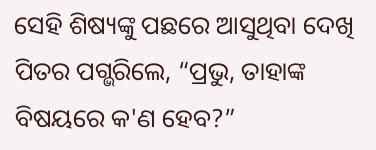ସେହି ଶିଷ୍ୟଙ୍କୁ ପଛରେ ଆସୁଥିବା ଦେଖି ପିତର ପଗ୍ଭରିଲେ, “ପ୍ରଭୁ, ତାହାଙ୍କ ବିଷୟରେ କ'ଣ ହେବ?”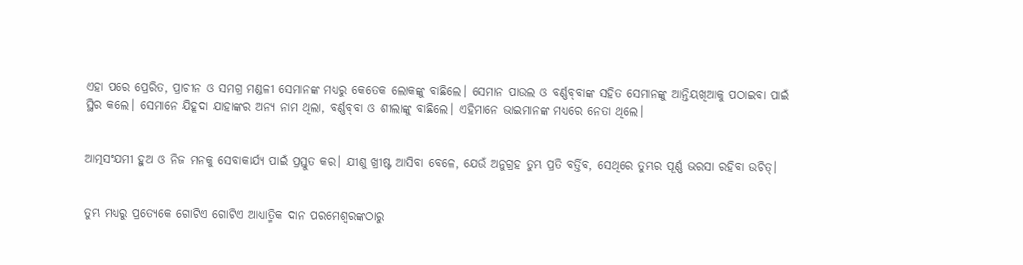ଏହା ପରେ ପ୍ରେରିତ, ପ୍ରାଚୀନ ଓ ସମଗ୍ର ମଣ୍ଡଳୀ ସେମାନଙ୍କ ମଧ୍ୟରୁ କେତେକ ଲୋକଙ୍କୁ ବାଛିଲେ। ସେମାନ ପାଉଲ ଓ ବର୍ଣ୍ଣ‌ବ୍‌‌ବାଙ୍କ ସହିତ ସେମାନଙ୍କୁ ଆନ୍ତିୟଖିଆକୁ ପଠାଇବା ପାଇଁ ସ୍ଥିର କଲେ। ସେମାନେ ଯିହୂଦା ଯାହାଙ୍କର ଅନ୍ୟ ନାମ ଥିଲା, ବର୍ଣ୍ଣ‌ବ୍‌‌ବା ଓ ଶୀଲାଙ୍କୁ ବାଛିଲେ। ଏହିମାନେ ଭାଇମାନଙ୍କ ମଧ୍ୟରେ ନେତା ଥିଲେ।


ଆତ୍ମସଂଯମୀ ହୁଅ ଓ ନିଜ ମନକୁ ସେବାକାର୍ଯ୍ୟ ପାଇଁ ପ୍ରସ୍ତୁତ କର। ଯୀଶୁ ଖ୍ରୀଷ୍ଟ ଆସିବା ବେଳେ, ଯେଉଁ ଅନୁଗ୍ରହ ତୁମ୍ଭ ପ୍ରତି ବର୍ତ୍ତିବ, ସେଥିରେ ତୁମ୍ଭର ପୂର୍ଣ୍ଣ ଭରସା ରହିବା ଉଚିତ୍।


ତୁମ୍ଭ ମଧ୍ୟରୁ ପ୍ରତ୍ୟେକେ ଗୋଟିଏ ଗୋଟିଏ ଆଧ୍ୟାତ୍ମିକ ଦାନ ପରମେଶ୍ୱରଙ୍କଠାରୁ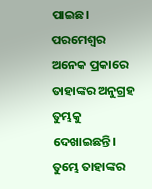ପାଇଛ। ପରମେଶ୍ୱର ଅନେକ ପ୍ରକାରେ ତାହାଙ୍କର ଅନୁଗ୍ରହ ତୁମ୍ଭକୁ ଦେଖାଇଛନ୍ତି। ତୁମ୍ଭେ ତାହାଙ୍କର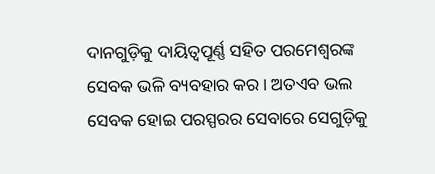ଦାନଗୁଡ଼ିକୁ ଦାୟିତ୍ୱପୂର୍ଣ୍ଣ ସହିତ ପରମେଶ୍ୱରଙ୍କ ସେବକ ଭଳି ବ୍ୟବହାର କର। ଅତଏବ ଭଲ ସେବକ ହୋଇ ପରସ୍ପରର ସେବାରେ ସେଗୁଡ଼ିକୁ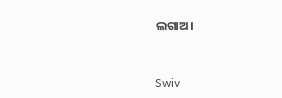ଲଗାଅ।


Swiv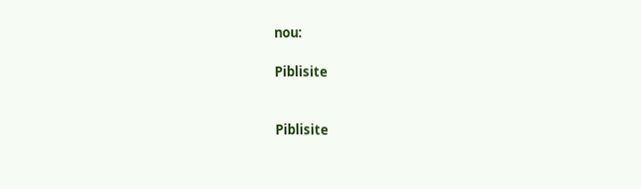nou:

Piblisite


Piblisite